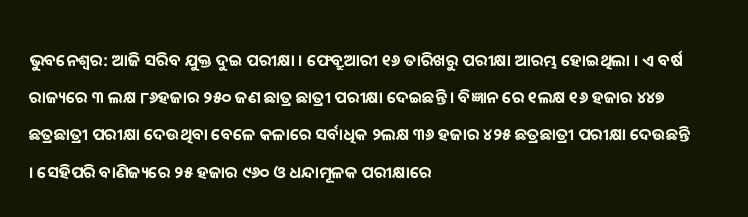ଭୁବନେଶ୍ୱର: ଆଜି ସରିବ ଯୁକ୍ତ ଦୁଇ ପରୀକ୍ଷା । ଫେବ୍ରୁଆରୀ ୧୬ ତାରିଖରୁ ପରୀକ୍ଷା ଆରମ୍ଭ ହୋଇଥିଲା । ଏ ବର୍ଷ ରାଜ୍ୟରେ ୩ ଲକ୍ଷ ୮୬ହଜାର ୨୫୦ ଜଣ ଛାତ୍ର ଛାତ୍ରୀ ପରୀକ୍ଷା ଦେଇଛନ୍ତି । ବିଜ୍ଞାନ ରେ ୧ଲକ୍ଷ ୧୬ ହଜାର ୪୪୭ ଛତ୍ରଛାତ୍ରୀ ପରୀକ୍ଷା ଦେଉଥିବା ବେଳେ କଳାରେ ସର୍ବାଧିକ ୨ଲକ୍ଷ ୩୬ ହଜାର ୪୨୫ ଛତ୍ରଛାତ୍ରୀ ପରୀକ୍ଷା ଦେଉଛନ୍ତି । ସେହିପରି ବାଣିଜ୍ୟରେ ୨୫ ହଜାର ୯୬୦ ଓ ଧନ୍ଦାମୂଳକ ପରୀକ୍ଷାରେ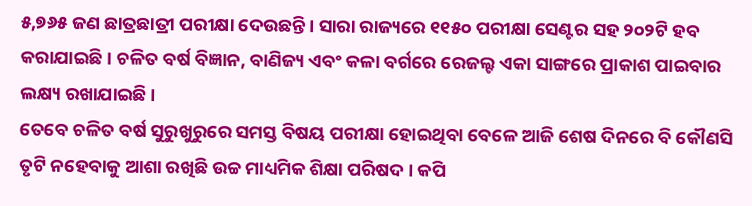୫,୭୬୫ ଜଣ ଛାତ୍ରଛାତ୍ରୀ ପରୀକ୍ଷା ଦେଉଛନ୍ତି । ସାରା ରାଜ୍ୟରେ ୧୧୫୦ ପରୀକ୍ଷା ସେଣ୍ଟର ସହ ୨୦୨ଟି ହବ କରାଯାଇଛି । ଚଳିତ ବର୍ଷ ବିଜ୍ଞାନ, ବାଣିଜ୍ୟ ଏବଂ କଳା ବର୍ଗରେ ରେଜଲ୍ଟ ଏକା ସାଙ୍ଗରେ ପ୍ରାକାଶ ପାଇବାର ଲକ୍ଷ୍ୟ ରଖାଯାଇଛି ।
ତେବେ ଚଳିତ ବର୍ଷ ସୁରୁଖୁରୁରେ ସମସ୍ତ ବିଷୟ ପରୀକ୍ଷା ହୋଇଥିବା ବେଳେ ଆଜି ଶେଷ ଦିନରେ ବି କୌଣସି ତୃଟି ନହେବାକୁ ଆଶା ରଖିଛି ଉଚ୍ଚ ମାଧ୍ୟମିକ ଶିକ୍ଷା ପରିଷଦ । କପି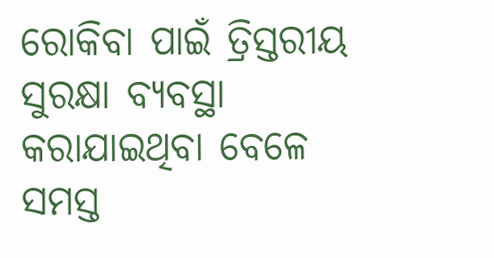ରୋକିବା ପାଇଁ ତ୍ରିସ୍ତରୀୟ ସୁରକ୍ଷା ବ୍ୟବସ୍ଥା କରାଯାଇଥିବା ବେଳେ ସମସ୍ତ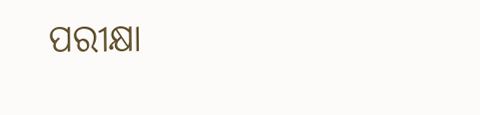ପରୀକ୍ଷା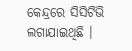କେନ୍ଦ୍ରରେ ସିସିଟିଭି ଲଗାଯାଇଥିଛି ।